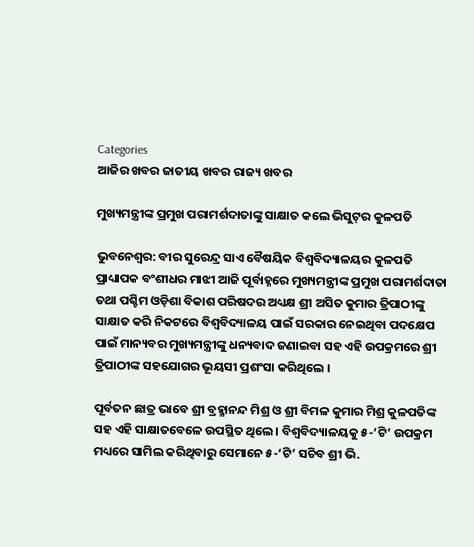Categories
ଆଜିର ଖବର ଜାତୀୟ ଖବର ରାଜ୍ୟ ଖବର

ମୁଖ୍ୟମନ୍ତ୍ରୀଙ୍କ ପ୍ରମୁଖ ପରାମର୍ଶଦାତାଙ୍କୁ ସାକ୍ଷାତ କଲେ ଭିସୁଟ୍‌ର କୁଳପତି

ଭୁବନେଶ୍ୱର: ବୀର ସୁରେନ୍ଦ୍ର ସାଏ ବୈଷୟିକ ବିଶ୍ୱବିଦ୍ୟାଳୟର କୁଳପତି ପ୍ରାଧ୍ୟାପକ ବଂଶୀଧର ମାଝୀ ଆଜି ପୂର୍ବାହ୍ନରେ ମୁଖ୍ୟମନ୍ତ୍ରୀଙ୍କ ପ୍ରମୁଖ ପରାମର୍ଶଦାତା ତଥା ପଶ୍ଚିମ ଓଡ଼ିଶା ବିକାଶ ପରିଷଦର ଅଧ୍ୟକ୍ଷ ଶ୍ରୀ ଅସିତ କୁମାର ତ୍ରିପାଠୀଙ୍କୁ ସାକ୍ଷାତ କରି ନିକଟରେ ବିଶ୍ୱବିଦ୍ୟାଳୟ ପାଇଁ ସରକାର ନେଇଥିବା ପଦକ୍ଷେପ ପାଇଁ ମାନ୍ୟବର ମୁଖ୍ୟମନ୍ତ୍ରୀଙ୍କୁ ଧନ୍ୟବାଦ ଜଣାଇବା ସହ ଏହି ଉପକ୍ରମରେ ଶ୍ରୀ ତ୍ରିପାଠୀଙ୍କ ସହଯୋଗର ଭୂୟସୀ ପ୍ରଶଂସା କରିଥିଲେ ।

ପୂର୍ବତନ ଛାତ୍ର ଭାବେ ଶ୍ରୀ ବ୍ରହ୍ମାନନ୍ଦ ମିଶ୍ର ଓ ଶ୍ରୀ ବିମଳ କୁମାର ମିଶ୍ର କୁଳପତିଙ୍କ ସହ ଏହି ସାକ୍ଷାତବେଳେ ଉପସ୍ଥିତ ଥିଲେ । ବିଶ୍ୱବିଦ୍ୟାଳୟକୁ ୫-‘ଟି’ ଉପକ୍ରମ ମଧ୍ୟରେ ସାମିଲ କରିଥିବାରୁ ସେମାନେ ୫-‘ଟି’ ସଚିବ ଶ୍ରୀ ଭି.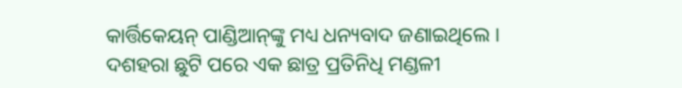କାର୍ତ୍ତିକେୟନ୍‌ ପାଣ୍ଡିଆନ୍‌ଙ୍କୁ ମଧ୍ୟ ଧନ୍ୟବାଦ ଜଣାଇଥିଲେ । ଦଶହରା ଛୁଟି ପରେ ଏକ ଛାତ୍ର ପ୍ରତିନିଧି ମଣ୍ଡଳୀ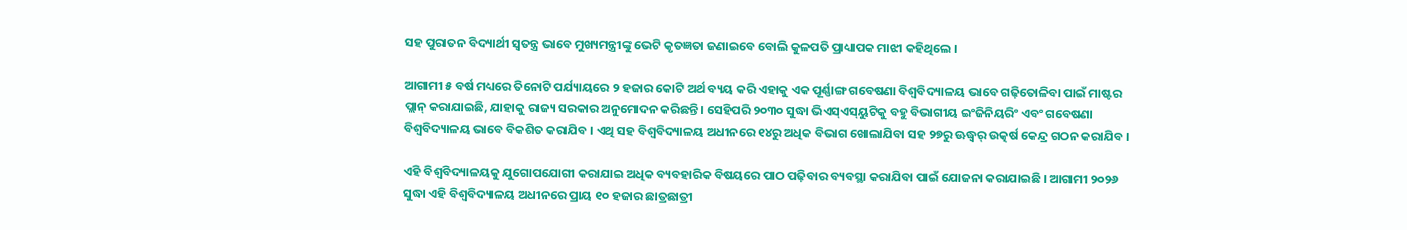ସହ ପୁରାତନ ବିଦ୍ୟାର୍ଥୀ ସ୍ୱତନ୍ତ୍ର ଭାବେ ମୁଖ୍ୟମନ୍ତ୍ରୀଙ୍କୁ ଭେଟି କୃତଜ୍ଞତା ଜଣାଇବେ ବୋଲି କୁଳପତି ପ୍ରାଧ୍ୟାପକ ମାଝୀ କହିଥିଲେ ।

ଆଗାମୀ ୫ ବର୍ଷ ମଧ୍ୟରେ ତିନୋଟି ପର୍ଯ୍ୟାୟରେ ୨ ହଜାର କୋଟି ଅର୍ଥ ବ୍ୟୟ କରି ଏହାକୁ ଏକ ପୂର୍ଣ୍ଣାଙ୍ଗ ଗବେଷଣା ବିଶ୍ୱବିଦ୍ୟାଳୟ ଭାବେ ଗଢ଼ିତୋଳିବା ପାଇଁ ମାଷ୍ଟର ପ୍ଲାନ୍‌ କରାଯାଇଛି, ଯାହାକୁ ରାଜ୍ୟ ସରକାର ଅନୁମୋଦନ କରିଛନ୍ତି । ସେହିପରି ୨୦୩୦ ସୁଦ୍ଧା ଭିଏସ୍‌ଏସ୍‌ୟୁଟିକୁ ବହୁ ବିଭାଗୀୟ ଇଂଜିନିୟରିଂ ଏବଂ ଗବେଷଣା ବିଶ୍ୱବିଦ୍ୟାଳୟ ଭାବେ ବିକଶିତ କରାଯିବ । ଏଥି ସହ ବିଶ୍ୱବିଦ୍ୟାଳୟ ଅଧୀନରେ ୧୪ରୁ ଅଧିକ ବିଭାଗ ଖୋଲାଯିବା ସହ ୨୭ରୁ ଊଦ୍ଧ୍ୱର୍ ଉତ୍କର୍ଷ କେନ୍ଦ୍ର ଗଠନ କରାଯିବ ।

ଏହି ବିଶ୍ୱବିଦ୍ୟାଳୟକୁ ଯୁଗୋପଯୋଗୀ କରାଯାଇ ଅଧିକ ବ୍ୟବହାରିକ ବିଷୟରେ ପାଠ ପଢ଼ିବାର ବ୍ୟବସ୍ଥା କରାଯିବା ପାଇଁ ଯୋଜନା କରାଯାଇଛି । ଆଗାମୀ ୨୦୨୬ ସୁଦ୍ଧା ଏହି ବିଶ୍ୱବିଦ୍ୟାଳୟ ଅଧୀନରେ ପ୍ରାୟ ୧୦ ହଜାର ଛାତ୍ରଛାତ୍ରୀ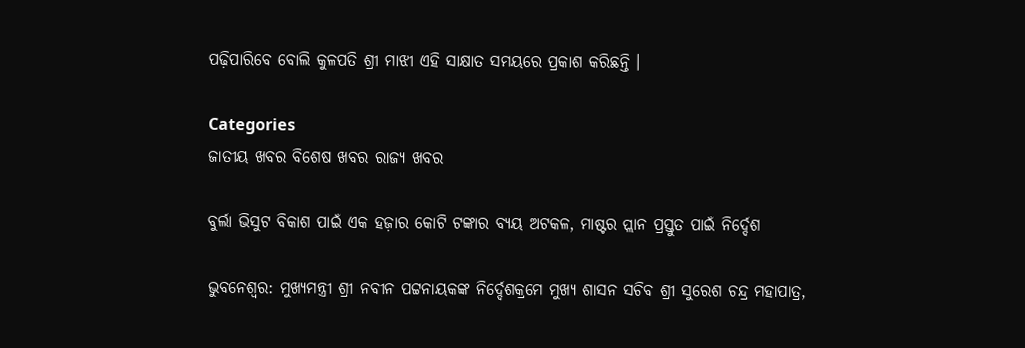ପଢ଼ିପାରିବେ ବୋଲି କୁଳପତି ଶ୍ରୀ ମାଝୀ ଏହି ସାକ୍ଷାତ ସମୟରେ ପ୍ରକାଶ କରିଛନ୍ତି ।

Categories
ଜାତୀୟ ଖବର ବିଶେଷ ଖବର ରାଜ୍ୟ ଖବର

ବୁର୍ଲା ଭିସୁଟ ବିକାଶ ପାଇଁ ଏକ ହଜ଼ାର କୋଟି ଟଙ୍କାର ବ୍ୟୟ ଅଟକଳ, ମାଷ୍ଟର ପ୍ଲାନ ପ୍ରସ୍ତୁତ ପାଇଁ ନିର୍ଦ୍ଦେଶ

ଭୁବନେଶ୍ୱର: ମୁଖ୍ୟମନ୍ତ୍ରୀ ଶ୍ରୀ ନବୀନ ପଟ୍ଟନାୟକଙ୍କ ନିର୍ଦ୍ଦେଶକ୍ରମେ ମୁଖ୍ୟ ଶାସନ ସଚିବ ଶ୍ରୀ ସୁରେଶ ଚନ୍ଦ୍ର ମହାପାତ୍ର,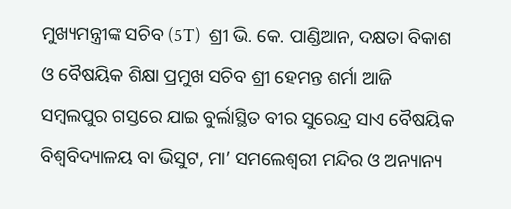ମୁଖ୍ୟମନ୍ତ୍ରୀଙ୍କ ସଚିବ (5T)  ଶ୍ରୀ ଭି. କେ. ପାଣ୍ଡିଆନ, ଦକ୍ଷତା ବିକାଶ ଓ ବୈଷୟିକ ଶିକ୍ଷା ପ୍ରମୁଖ ସଚିବ ଶ୍ରୀ ହେମନ୍ତ ଶର୍ମା ଆଜି ସମ୍ବଲପୁର ଗସ୍ତରେ ଯାଇ ବୁର୍ଲାସ୍ଥିତ ବୀର ସୁରେନ୍ଦ୍ର ସାଏ ବୈଷୟିକ ବିଶ୍ୱବିଦ୍ୟାଳୟ ବା ଭିସୁଟ, ମା’ ସମଲେଶ୍ୱରୀ ମନ୍ଦିର ଓ ଅନ୍ୟାନ୍ୟ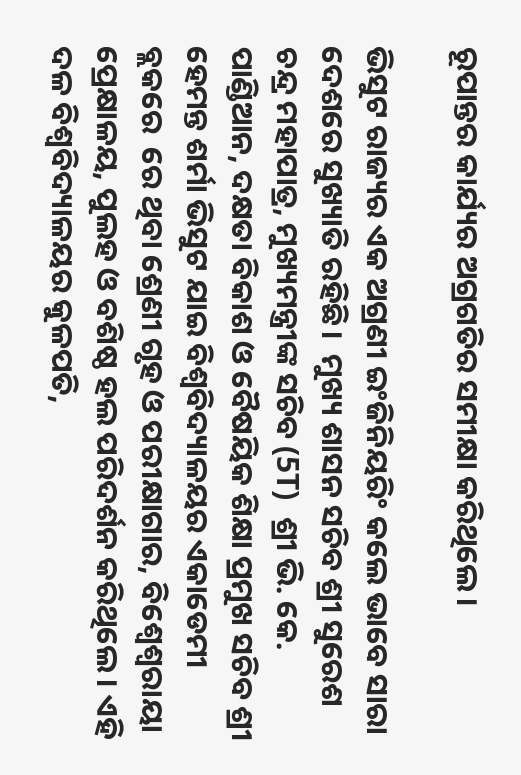ରୂପାନ୍ତର କାର୍ଯ୍ୟର ଅଗ୍ରଗତିର ସମୀକ୍ଷା କରିଥିଲେ।

ଭିସୁଟ ରାଜ୍ୟର ଏକ ଅଗ୍ରଣୀ ଇଂଜିନିୟରିଂ କଲେ ଭାବେ ସାରା ଦେଶରେ ସୁଖ୍ୟାତି ରହିଛି।  ମୁଖ୍ୟ ଶାସନ ସଚିବ ଶ୍ରୀ ସୁରେଶ ଚନ୍ଦ୍ର ମହାପାତ୍ର, ମୁଖ୍ୟମନ୍ତ୍ରୀଙ୍କ ସଚିବ (5T)  ଶ୍ରୀ ଭି. କେ. ପାଣ୍ଡିଆନ, ଦକ୍ଷତା ବିକାଶ ଓ ବୈଷୟିକ ଶିକ୍ଷା ପ୍ରମୁଖ ସଚିବ ଶ୍ରୀ ହେମନ୍ତ ଶର୍ମା ଭିସୁଟ ଯାଇ ବିଶ୍ୱବିଦ୍ୟାଳୟର ଏକାଡେମୀ ବ୍ଲକରେ  ରେ ଥିବା ଶ୍ରେଣୀ ଗୃହ ଓ ପରୀକ୍ଷାଗାର, ବିଶ୍ୱେଶ୍ୱରାୟା ପ୍ରେକ୍ଷାଳୟ, ପୁଲହ ଓ ବଶିଷ୍ଠ ହଲ ପରିଦର୍ଶନ କରିଥିଲେ। ଏହି ଦଳ ବିଶ୍ୱବିଦ୍ୟାଳୟର କୁଳପତି,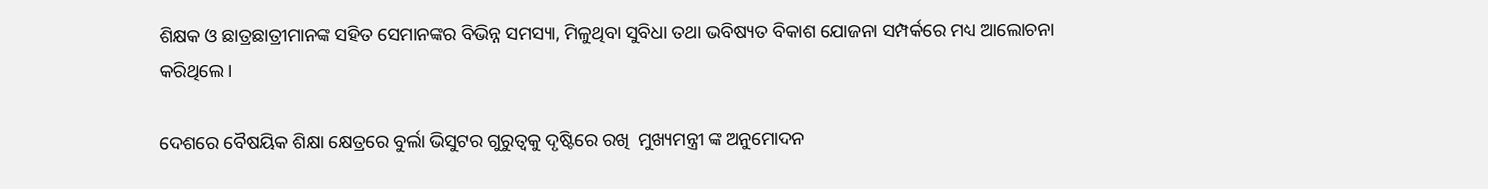ଶିକ୍ଷକ ଓ ଛାତ୍ରଛାତ୍ରୀମାନଙ୍କ ସହିତ ସେମାନଙ୍କର ବିଭିନ୍ନ ସମସ୍ୟା, ମିଳୁଥିବା ସୁବିଧା ତଥା ଭବିଷ୍ୟତ ବିକାଶ ଯୋଜନା ସମ୍ପର୍କରେ ମଧ୍ୟ ଆଲୋଚନା କରିଥିଲେ।

ଦେଶରେ ବୈଷୟିକ ଶିକ୍ଷା କ୍ଷେତ୍ରରେ ବୁର୍ଲା ଭିସୁଟର ଗୁରୁତ୍ୱକୁ ଦୃଷ୍ଟିରେ ରଖି  ମୁଖ୍ୟମନ୍ତ୍ରୀ ଙ୍କ ଅନୁମୋଦନ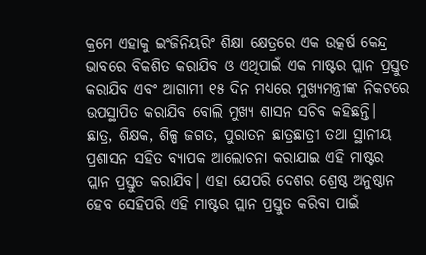କ୍ରମେ ଏହାକୁ ଇଂଜିନିୟରିଂ ଶିକ୍ଷା କ୍ଷେତ୍ରରେ ଏକ ଉତ୍କର୍ଷ କେନ୍ଦ୍ର ଭାବରେ ବିକଶିତ କରାଯିବ ଓ ଏଥିପାଇଁ ଏକ ମାଷ୍ଟର ପ୍ଲାନ ପ୍ରସ୍ତୁତ କରାଯିବ ଏବଂ ଆଗାମୀ ୧୫ ଦିନ ମଧ୍ୟରେ ମୁଖ୍ୟମନ୍ତ୍ରୀଙ୍କ ନିକଟରେ ଉପସ୍ଥାପିତ କରାଯିବ ବୋଲି ମୁଖ୍ୟ ଶାସନ ସଚିବ କହିଛନ୍ତି।  ଛାତ୍ର, ଶିକ୍ଷକ, ଶିଳ୍ପ ଜଗତ, ପୁରାତନ ଛାତ୍ରଛାତ୍ରୀ ତଥା ସ୍ଥାନୀୟ ପ୍ରଶାସନ ସହିତ ବ୍ୟାପକ ଆଲୋଚନା କରାଯାଇ ଏହି ମାଷ୍ଟର ପ୍ଲାନ ପ୍ରସ୍ତୁତ କରାଯିବ। ଏହା ଯେପରି ଦେଶର ଶ୍ରେଷ୍ଠ ଅନୁଷ୍ଠାନ ହେବ ସେହିପରି ଏହି ମାଷ୍ଟର ପ୍ଲାନ ପ୍ରସ୍ତୁତ କରିବା ପାଇଁ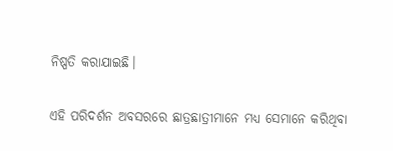ନିଷ୍ପତି କରାଯାଇଛି।

ଏହି ପରିଦର୍ଶନ ଅବସରରେ ଛାତ୍ରଛାତ୍ରୀମାନେ ମଧ୍ୟ ସେମାନେ କରିଥିବା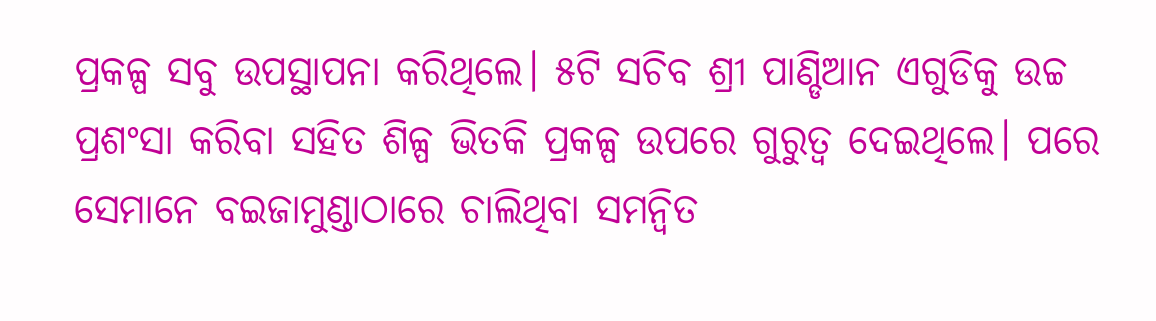ପ୍ରକଳ୍ପ ସବୁ ଉପସ୍ଥାପନା କରିଥିଲେ। ୫ଟି ସଚିବ ଶ୍ରୀ ପାଣ୍ଡିଆନ ଏଗୁଡିକୁ ଉଚ୍ଚ ପ୍ରଶଂସା କରିବା ସହିତ ଶିଳ୍ପ ଭିତକି ପ୍ରକଳ୍ପ ଉପରେ ଗୁରୁତ୍ୱ ଦେଇଥିଲେ। ପରେ ସେମାନେ ବଇଜାମୁଣ୍ଡାଠାରେ ଚାଲିଥିବା ସମନ୍ୱିତ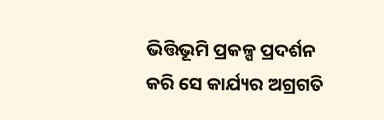ଭିତ୍ତିଭୂମି ପ୍ରକଳ୍ପ ପ୍ରଦର୍ଶନ କରି ସେ କାର୍ଯ୍ୟର ଅଗ୍ରଗତି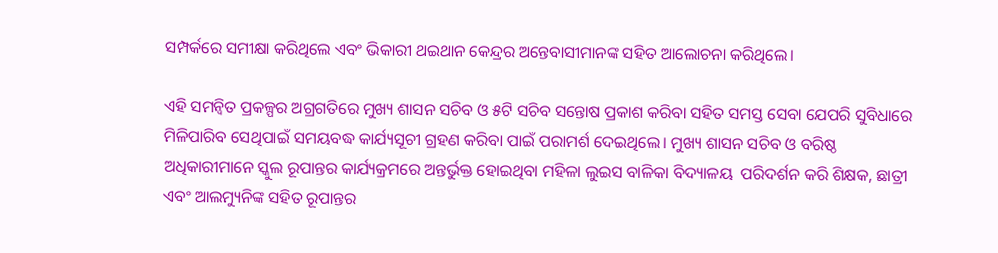ସମ୍ପର୍କରେ ସମୀକ୍ଷା କରିଥିଲେ ଏବଂ ଭିକାରୀ ଥଇଥାନ କେନ୍ଦ୍ରର ଅନ୍ତେବାସୀମାନଙ୍କ ସହିତ ଆଲୋଚନା କରିଥିଲେ।

ଏହି ସମନ୍ୱିତ ପ୍ରକଳ୍ପର ଅଗ୍ରଗତିରେ ମୁଖ୍ୟ ଶାସନ ସଚିବ ଓ ୫ଟି ସଚିବ ସନ୍ତୋଷ ପ୍ରକାଶ କରିବା ସହିତ ସମସ୍ତ ସେବା ଯେପରି ସୁବିଧାରେ ମିଳିପାରିବ ସେଥିପାଇଁ ସମୟବଦ୍ଧ କାର୍ଯ୍ୟସୂଚୀ ଗ୍ରହଣ କରିବା ପାଇଁ ପରାମର୍ଶ ଦେଇଥିଲେ। ମୁଖ୍ୟ ଶାସନ ସଚିବ ଓ ବରିଷ୍ଠ ଅଧିକାରୀମାନେ ସ୍କୁଲ ରୂପାନ୍ତର କାର୍ଯ୍ୟକ୍ରମରେ ଅନ୍ତର୍ଭୁକ୍ତ ହୋଇଥିବା ମହିଳା ଲୁଇସ ବାଳିକା ବିଦ୍ୟାଳୟ  ପରିଦର୍ଶନ କରି ଶିକ୍ଷକ, ଛାତ୍ରୀ ଏବଂ ଆଲମ୍ୟୁନିଙ୍କ ସହିତ ରୂପାନ୍ତର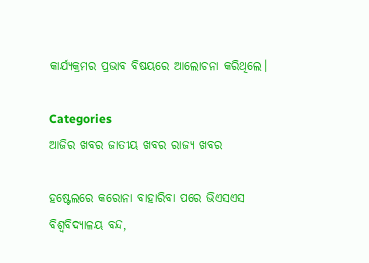କାର୍ଯ୍ୟକ୍ରମର ପ୍ରଭାବ ବିଷୟରେ ଆଲୋଚନା କରିଥିଲେ।

Categories
ଆଜିର ଖବର ଜାତୀୟ ଖବର ରାଜ୍ୟ ଖବର

ହଷ୍ଟେଲରେ କରୋନା ବାହାରିବା ପରେ ଭିଏସଏସ ବିଶ୍ବବିଦ୍ୟାଳୟ ବନ୍ଦ,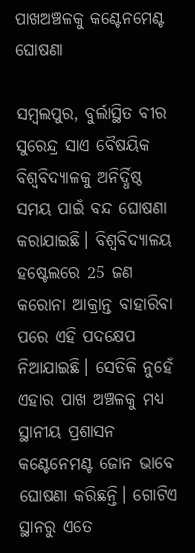ପାଖଅଞ୍ଚଳକୁ କଣ୍ଟେନମେଣ୍ଟ ଘୋଷଣା

ସମ୍ବଲପୁର, ବୁର୍ଲାସ୍ଥିତ ବୀର ସୁରେନ୍ଦ୍ର ସାଏ ବୈଷୟିକ ବିଶ୍ବବିଦ୍ୟାଳକୁ ଅନିର୍ଦ୍ଧିଷ୍ଠ ସମୟ ପାଇଁ ବନ୍ଦ ଘୋଷଣା କରାଯାଇଛି। ବିଶ୍ବବିଦ୍ୟାଳୟ ହଷ୍ଟେଲରେ 25 ଜଣ କରୋନା ଆକ୍ରାନ୍ତ ବାହାରିବା ପରେ ଏହି ପଦକ୍ଷେପ ନିଆଯାଇଛି। ସେତିକି ନୁହେଁ ଏହାର ପାଖ ଅଞ୍ଚଳକୁ ମଧ୍ୟ ସ୍ଥାନୀୟ ପ୍ରଶାସନ କଣ୍ଟେନେମଣ୍ଟ ଜୋନ ଭାବେ ଘୋଷଣା କରିଛନ୍ତି। ଗୋଟିଏ ସ୍ଥାନରୁ ଏତେ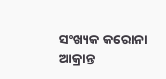ସଂଖ୍ୟକ କରୋନା ଆକ୍ରାନ୍ତ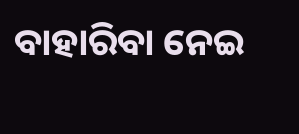ବାହାରିବା ନେଇ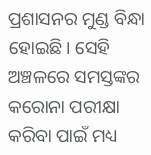ପ୍ରଶାସନର ମୁଣ୍ଡ ବିନ୍ଧା ହୋଇଛି। ସେହି ଅଞ୍ଚଳରେ ସମସ୍ତଙ୍କର କରୋନା ପରୀକ୍ଷା କରିବା ପାଇଁ ମଧ୍ୟ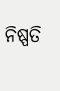ନିଷ୍ପତି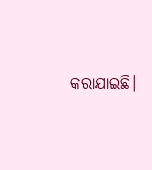କରାଯାଇଛି।